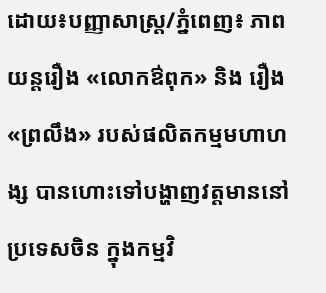ដោយ៖បញ្ញាសាស្រ្ត/ភ្នំពេញ៖ ភាពយន្តរឿង «លោកឳពុក» និង រឿង «ព្រលឹង» របស់ផលិតកម្មមហាហង្ស បានហោះទៅបង្ហាញវត្តមាននៅប្រទេសចិន ក្នុងកម្មវិ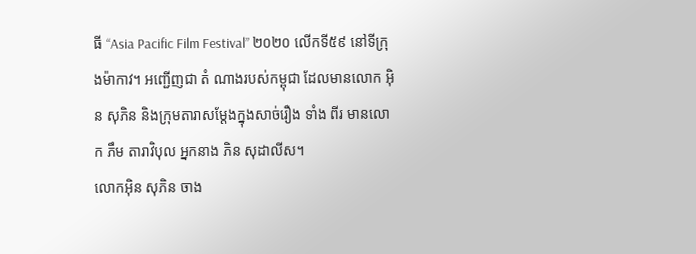ធី “Asia Pacific Film Festival” ២០២០ លើកទី៥៩ នៅទីក្រុងម៉ាកាវ។ អញ្ជើញជា តំ ណាងរបស់កម្ពុជា ដែលមានលោក អ៊ិន សុភិន និងក្រុមតារាសម្តែងក្នុងសាច់រឿង ទាំង ពីរ មានលោក ភឹម តារាវិបុល អ្នកនាង ភិន សុដាលីស។
លោកអ៊ិន សុភិន ចាង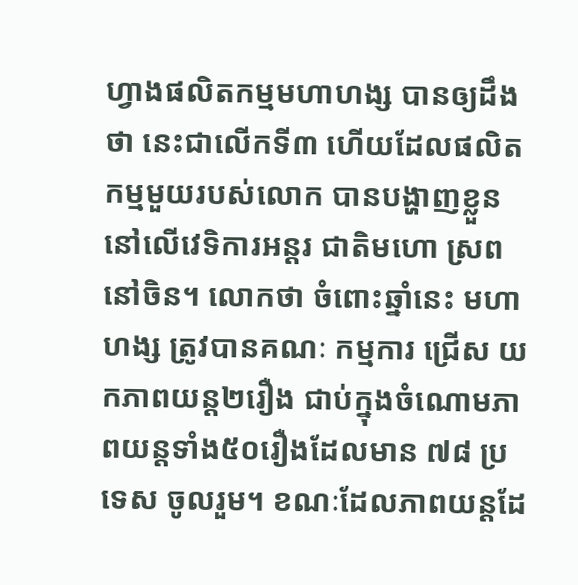ហ្វាងផលិតកម្មមហាហង្ស បានឲ្យដឹងថា នេះជាលើកទី៣ ហើយដែលផលិតកម្មមួយរបស់លោក បានបង្ហាញខ្លួននៅលើវេទិការអន្ដរ ជាតិមហោ ស្រពនៅចិន។ លោកថា ចំពោះឆ្នាំនេះ មហាហង្ស ត្រូវបានគណៈ កម្មការ ជ្រើស យកភាពយន្ដ២រឿង ជាប់ក្នុងចំណោមភាពយន្តទាំង៥០រឿងដែលមាន ៧៨ ប្រទេស ចូលរួម។ ខណៈដែលភាពយន្តដែ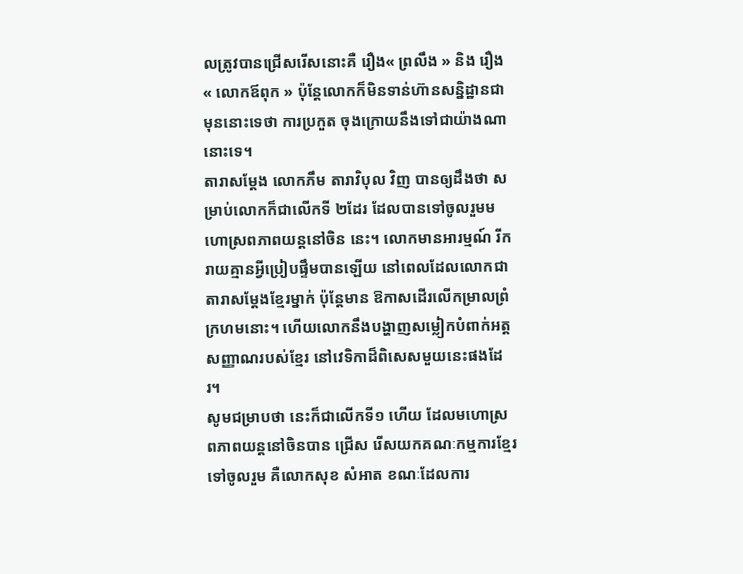លត្រូវបានជ្រើសរើសនោះគឺ រឿង« ព្រលឹង » និង រឿង « លោកឪពុក » ប៉ុន្ដែលោកក៏មិនទាន់ហ៊ានសន្និដ្ឋានជាមុននោះទេថា ការប្រកួត ចុងក្រោយនឹងទៅជាយ៉ាងណានោះទេ។
តារាសម្តែង លោកភឹម តារាវិបុល វិញ បានឲ្យដឹងថា សម្រាប់លោកក៏ជាលើកទី ២ដែរ ដែលបានទៅចូលរួមមហោស្រពភាពយន្ដនៅចិន នេះ។ លោកមានអារម្មណ៍ រីក រាយគ្មានអ្វីប្រៀបផ្ទឹមបានឡើយ នៅពេលដែលលោកជាតារាសម្ដែងខ្មែរម្នាក់ ប៉ុន្តែមាន ឱកាសដើរលើកម្រាលព្រំក្រហមនោះ។ ហើយលោកនឹងបង្ហាញសម្លៀកបំពាក់អត្ត សញ្ញាណរបស់ខ្មែរ នៅវេទិកាដ៏ពិសេសមួយនេះផងដែរ។
សូមជម្រាបថា នេះក៏ជាលើកទី១ ហើយ ដែលមហោស្រពភាពយន្ដនៅចិនបាន ជ្រើស រើសយកគណៈកម្មការខ្មែរ ទៅចូលរួម គឺលោកសុខ សំអាត ខណៈដែលការ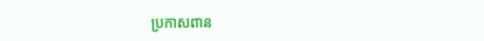ប្រកាសពាន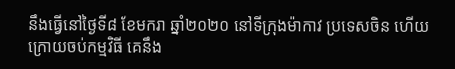នឹងធ្វើនៅថ្ងៃទី៨ ខែមករា ឆ្នាំ២០២០ នៅទីក្រុងម៉ាកាវ ប្រទេសចិន ហើយ ក្រោយចប់កម្មវិធី គេនឹង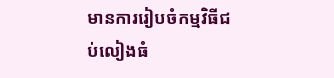មានការរៀបចំកម្មវិធីជប់លៀងធំ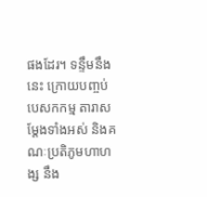ផងដែរ។ ទន្ទឹមនឹងនេះ ក្រោយបញ្ចប់បេសកកម្ម តារាសម្ដែងទាំងអស់ និងគណៈប្រតិភូមហាហង្ស នឹង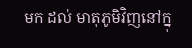មក ដល់ មាតុភូមិវិញនៅក្នុ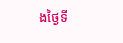ងថ្ងៃទី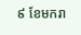៩ ខែមករា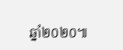ឆ្នាំ២០២០៕